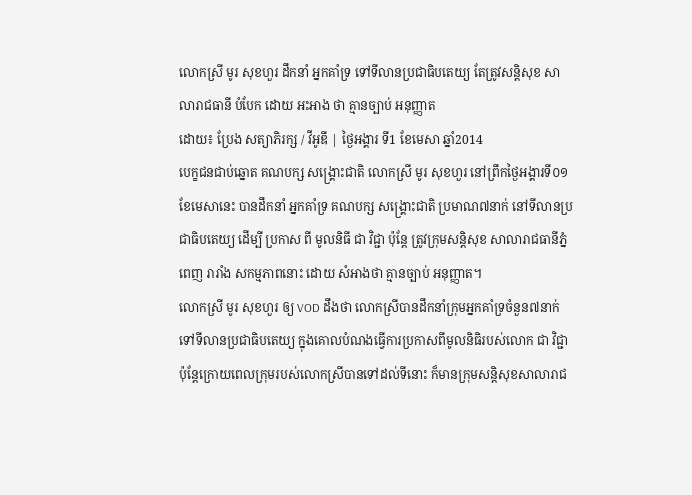លោកស្រី មូរ សុខហួរ ដឹកនាំ អ្នកគាំទ្រ ទៅទីលានប្រជាធិបតេយ្យ តែត្រូវសន្តិសុខ សាលារាជធានី បំបែក ដោយ អះអាង ថា គ្មានច្បាប់ អនុញ្ញាត
ដោយ៖ ប្រែង សត្យាភិរក្ស / វីអូឌី | ថ្ងៃអង្គារ ទី1 ខែមេសា ឆ្នាំ2014
បេក្ខជនជាប់ឆ្នោត គណបក្ស សង្គ្រោះជាតិ លោកស្រី មូរ សុខហួរ នៅព្រឹកថ្ងៃអង្គារទី០១ ខែមេសានេះ បានដឹកនាំ អ្នកគាំទ្រ គណបក្ស សង្គ្រោះជាតិ ប្រមាណ៧នាក់ នៅទីលានប្រជាធិបតេយ្យ ដើម្បី ប្រកាស ពី មូលនិធី ជា វិជ្ជា ប៉ុន្តែ ត្រូវក្រុមសន្តិសុខ សាលារាជធានីភ្នំពេញ រារាំង សកម្មភាពនោះ ដោយ សំអាងថា គ្មានច្បាប់ អនុញ្ញាត។
លោកស្រី មូរ សុខហួរ ឲ្យ VOD ដឹងថា លោកស្រីបានដឹកនាំក្រុមអ្នកគាំទ្រចំនួន៧នាក់ ទៅទីលានប្រជាធិបតេយ្យ ក្នុងគោលបំណងធ្វើការប្រកាសពីមូលនិធិរបស់លោក ជា វិជ្ជា ប៉ុន្តែក្រោយពេលក្រុមរបស់លោកស្រីបានទៅដល់ទីនោះ ក៏មានក្រុមសន្តិសុខសាលារាជ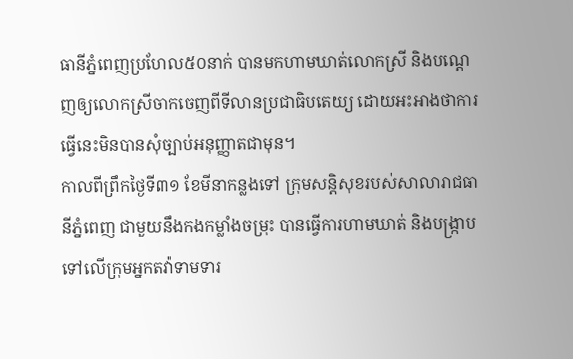ធានីភ្នំពេញប្រហែល៥០នាក់ បានមកហាមឃាត់លោកស្រី និងបណ្ដេញឲ្យលោកស្រីចាកចេញពីទីលានប្រជាធិបតេយ្យ ដោយអះអាងថាការធ្វើនេះមិនបានសុំច្បាប់អនុញ្ញាតជាមុន។
កាលពីព្រឹកថ្ងៃទី៣១ ខែមីនាកន្លងទៅ ក្រុមសន្តិសុខរបស់សាលារាជធានីភ្នំពេញ ជាមួយនឹងកងកម្លាំងចម្រុះ បានធ្វើការហាមឃាត់ និងបង្ក្រាបទៅលើក្រុមអ្នកតវ៉ាទាមទារ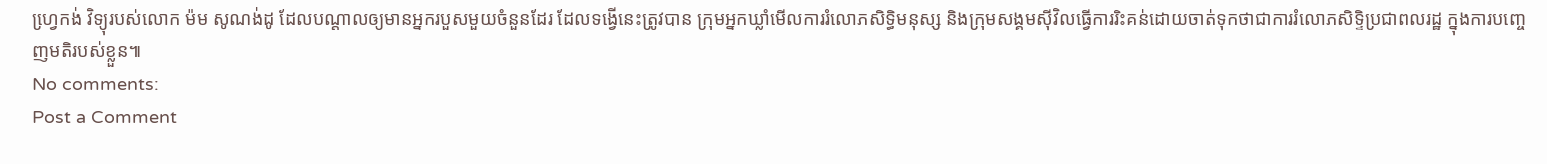ហ្វេ្រកង់ វិទ្យុរបស់លោក ម៉ម សូណង់ដូ ដែលបណ្ដាលឲ្យមានអ្នករបួសមួយចំនួនដែរ ដែលទង្វើនេះត្រូវបាន ក្រុមអ្នកឃ្លាំមើលការរំលោភសិទ្ធិមនុស្ស និងក្រុមសង្គមស៊ីវិលធ្វើការរិះគន់ដោយចាត់ទុកថាជាការរំលោភសិទ្ទិប្រជាពលរដ្ឋ ក្នុងការបញ្ចេញមតិរបស់ខ្លួន៕
No comments:
Post a Comment